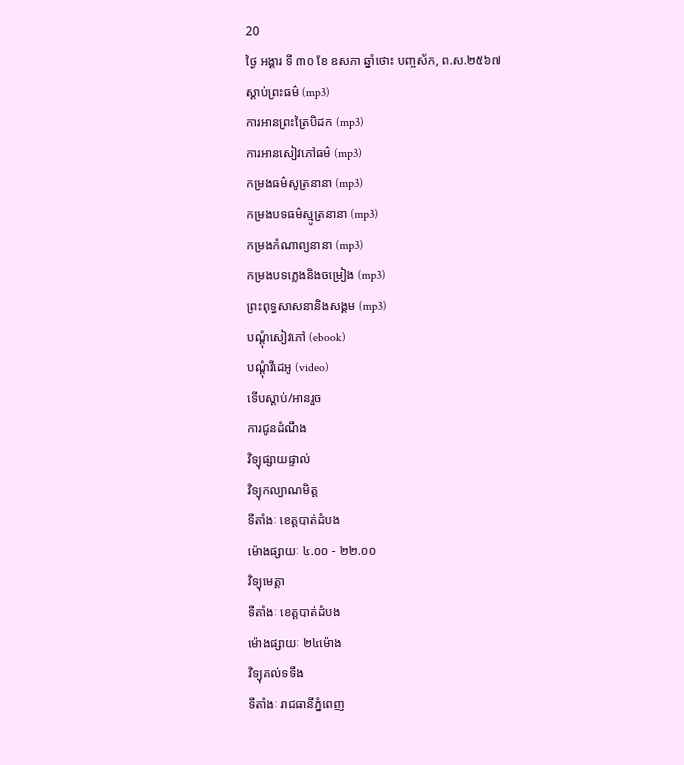20
ថ្ងៃ អង្គារ ទី ៣០ ខែ ឧសភា ឆ្នាំថោះ បញ្ចស័ក, ព.ស.២៥៦៧
ស្តាប់ព្រះធម៌ (mp3)
ការអានព្រះត្រៃបិដក (mp3)
ការអានសៀវភៅធម៌ (mp3)
កម្រងធម៌សូត្រនានា (mp3)
កម្រងបទធម៌ស្មូត្រនានា (mp3)
កម្រងកំណាព្យនានា (mp3)
កម្រងបទភ្លេងនិងចម្រៀង (mp3)
ព្រះពុទ្ធសាសនានិងសង្គម (mp3)
បណ្តុំសៀវភៅ (ebook)
បណ្តុំវីដេអូ (video)
ទើបស្តាប់/អានរួច
ការជូនដំណឹង
វិទ្យុផ្សាយផ្ទាល់
វិទ្យុកល្យាណមិត្ត
ទីតាំងៈ ខេត្តបាត់ដំបង
ម៉ោងផ្សាយៈ ៤.០០ - ២២.០០
វិទ្យុមេត្តា
ទីតាំងៈ ខេត្តបាត់ដំបង
ម៉ោងផ្សាយៈ ២៤ម៉ោង
វិទ្យុគល់ទទឹង
ទីតាំងៈ រាជធានីភ្នំពេញ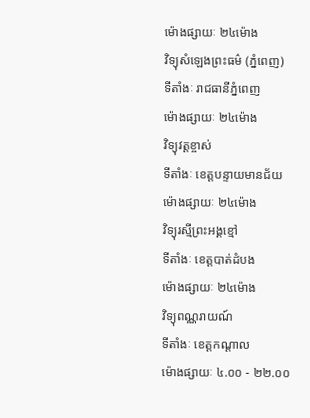ម៉ោងផ្សាយៈ ២៤ម៉ោង
វិទ្យុសំឡេងព្រះធម៌ (ភ្នំពេញ)
ទីតាំងៈ រាជធានីភ្នំពេញ
ម៉ោងផ្សាយៈ ២៤ម៉ោង
វិទ្យុវត្តខ្ចាស់
ទីតាំងៈ ខេត្តបន្ទាយមានជ័យ
ម៉ោងផ្សាយៈ ២៤ម៉ោង
វិទ្យុរស្មីព្រះអង្គខ្មៅ
ទីតាំងៈ ខេត្តបាត់ដំបង
ម៉ោងផ្សាយៈ ២៤ម៉ោង
វិទ្យុពណ្ណរាយណ៍
ទីតាំងៈ ខេត្តកណ្តាល
ម៉ោងផ្សាយៈ ៤.០០ - ២២.០០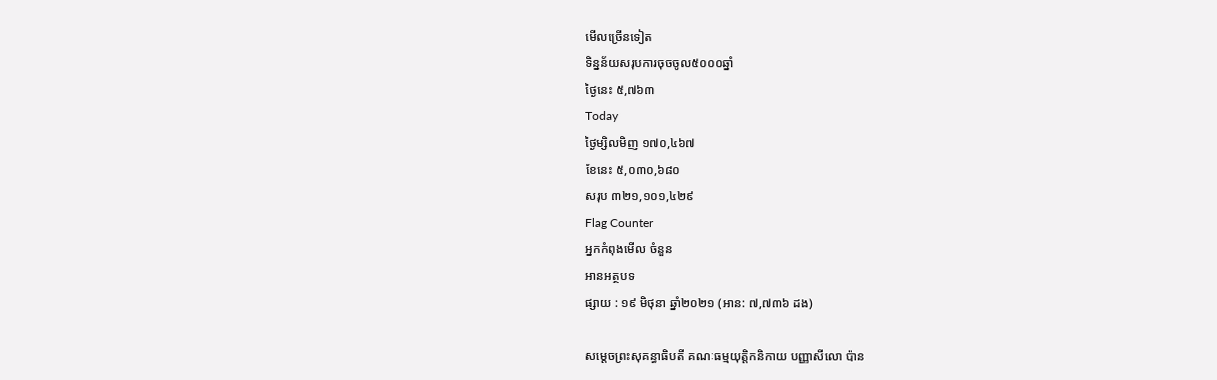មើលច្រើនទៀត
ទិន្នន័យសរុបការចុចចូល៥០០០ឆ្នាំ
ថ្ងៃនេះ ៥,៧៦៣
Today
ថ្ងៃម្សិលមិញ ១៧០,៤៦៧
ខែនេះ ៥,០៣០,៦៨០
សរុប ៣២១,១០១,៤២៩
Flag Counter
អ្នកកំពុងមើល ចំនួន
អានអត្ថបទ
ផ្សាយ : ១៩ មិថុនា ឆ្នាំ២០២១ (អាន: ៧,៧៣៦ ដង)

សម្ដេចព្រះសុគន្ធាធិបតី គណៈធម្មយុត្តិកនិកាយ បញ្ញាសីលោ ប៉ាន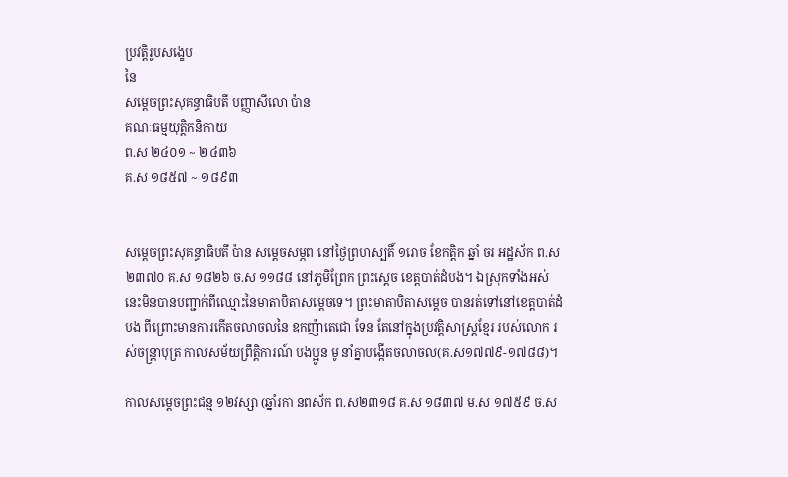ប្រវត្តិរូបសង្ខេប
នៃ
សម្ដេចព្រះសុគន្ធាធិបតី បញ្ញាសីលោ ប៉ាន
គណៈធម្មយុត្តិកនិកាយ
ព.ស ២៤០១ ~ ២៤៣៦
គ.ស ១៨៥៧ ~ ១៨៩៣


សម្ដេចព្រះសុគន្ធាធិបតី ប៉ាន សម្ដេចសម្ភព នៅថ្ងៃព្រហស្បតិ៍ ១រោច ខែកត្ដិក ឆ្នាំ ចរ អដ្ឋស័ក ព.ស ២៣៧០ គ.ស ១៨២៦ ច.ស ១១៨៨ នៅភូមិព្រែក ព្រះស្ដេច ខេត្តបាត់ដំបង។ ឯស្រុកទាំងអស់នេះមិនបានបញ្ជាក់ពីឈ្មោះនៃមាតាបិតាសម្ដេចទេ។ ព្រះមាតាបិតាសម្តេច បានរត់ទៅនៅខេត្តបាត់ដំបង ពីព្រោះមានការកើតចលាចលនៃ ឧកញ៉ាតេជោ ទែន តែនៅក្នុងប្រវត្តិសាស្រ្ដខ្មែរ របស់លោក រស់ចន្ត្រាបុត្រ កាលសម័យព្រឹត្តិការណ៍ បងប្អូន មូ នាំគ្នាបង្កើតចលាចល(គ.ស១៧៧៩-១៧៨៨)។

កាលសម្ដេចព្រះជន្ម ១២វស្សា (ឆ្នាំរកា នពស័ក ព.ស២៣១៨ គ.ស ១៨៣៧ ម.ស ១៧៥៩ ច.ស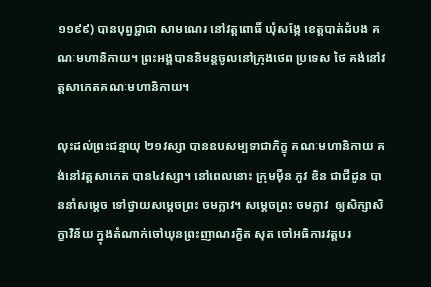១១៩៩) បានបុព្វជ្ជាជា សាមណេរ នៅវត្តពោធិ៍ ឃុំសង្កែ ខេត្តបាត់ដំបង គណៈមហានិកាយ។ ព្រះអង្គបាននិមន្តចូលនៅក្រុងថេព ប្រទេស ថៃ គង់នៅវត្តសាកេតគណៈមហានិកាយ។

លុះដល់ព្រះជន្មាយុ ២១វស្សា បានឧបសម្បទាជាភិក្ខុ គណៈមហានិកាយ គង់នៅវត្តសាកេត បាន៤វស្សា។ នៅពេលនោះ ក្រុមម៉ឺន ភូវ ឌិន ជាជីដូន បាននាំសម្ដេច ទៅថ្វាយសម្ដេចព្រះ ចមក្លាវ។ សម្ដេចព្រះ ចមក្លាវ  ឲ្យសិក្សាសិក្ខាវិន័យ ក្នុងតំណាក់ចៅឃុនព្រះញាណរក្ខិត សុត ចៅអធិការវត្តបរ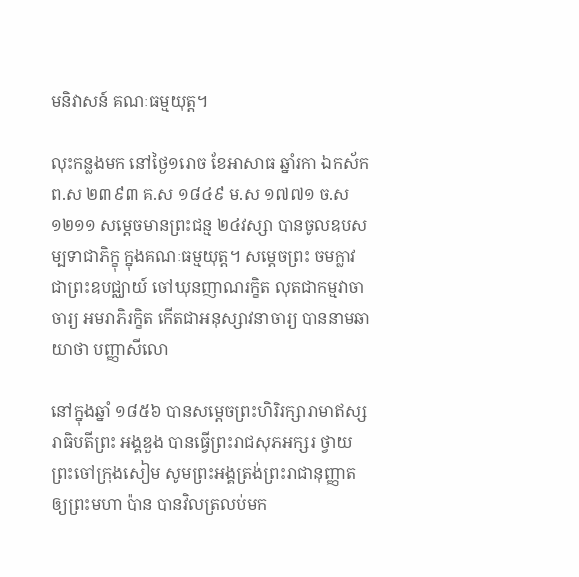មនិវាសន៍ គណៈធម្មយុត្ត។

លុះកន្លងមក នៅថ្ងៃ១រោច ខែអាសាធ ឆ្នាំរកា ឯកស័ក ព.ស ២៣៩៣ គ.ស ១៨៤៩ ម.ស ១៧៧១ ច.ស ១២១១ សម្ដេចមានព្រះជន្ម ២៤វស្សា បានចូលឧបសម្បទាជាភិក្ខុ ក្នុងគណៈធម្មយុត្ត។ សម្ដេចព្រះ ចមក្លាវ ជាព្រះឧបជ្ឈាយ៍ ចៅឃុនញាណរក្ខិត លុតជាកម្មវាចាចារ្យ អមរាភិរក្ខិត កើតជាអនុស្សាវនាចារ្យ បាននាមឆាយាថា បញ្ញាសីលោ

នៅក្នុងឆ្នាំ ១៨៥៦ បានសម្ដេចព្រះហិរិរក្សារាមាឥស្សរាធិបតីព្រះ អង្គឌួង បានធ្វើព្រះរាជសុភអក្សរ ថ្វាយព្រះចៅក្រុងសៀម សូមព្រះអង្គត្រង់ព្រះរាជានុញ្ញាតឲ្យព្រះមហា ប៉ាន បានវិលត្រលប់មក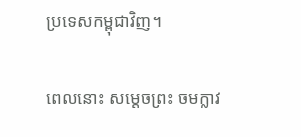ប្រទេសកម្ពុជាវិញ។

ពេលនោះ សម្ដេចព្រះ ចមក្លាវ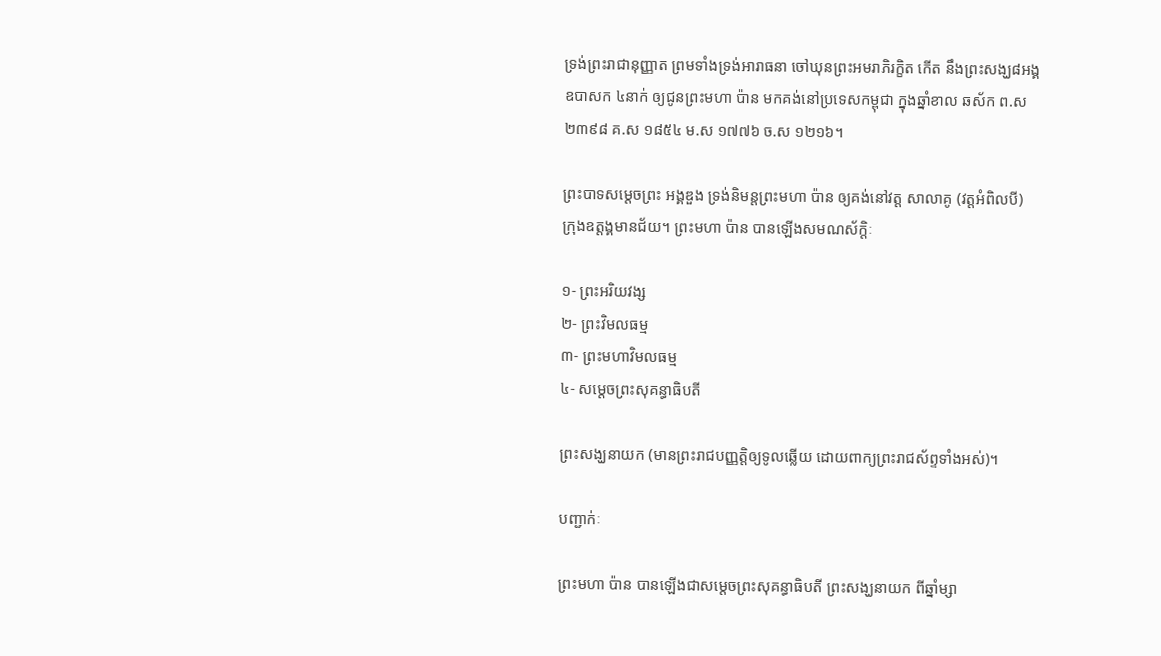ទ្រង់ព្រះរាជានុញ្ញាត ព្រមទាំងទ្រង់អារាធនា ចៅឃុនព្រះអមរាភិរក្ខិត កើត នឹងព្រះសង្ឃ៨អង្គ ឧបាសក ៤នាក់ ឲ្យជូនព្រះមហា ប៉ាន មកគង់នៅប្រទេសកម្ពុជា ក្នុងឆ្នាំខាល ឆស័ក ព.ស ២៣៩៨ គ.ស ១៨៥៤ ម.ស ១៧៧៦ ច.ស ១២១៦។

ព្រះបាទសម្ដេចព្រះ អង្គឌួង ទ្រង់និមន្តព្រះមហា ប៉ាន ឲ្យគង់នៅវត្ត សាលាគូ (វត្តអំពិលបី) ក្រុងឧត្ដង្គមានជ័យ។ ព្រះមហា ប៉ាន បានឡើងសមណស័ក្ដិៈ

១- ព្រះអរិយវង្ស
២- ព្រះវិមលធម្ម
៣- ព្រះមហាវិមលធម្ម
៤- សម្ដេចព្រះសុគន្ធាធិបតី

ព្រះសង្ឃនាយក (មានព្រះរាជបញ្ញត្តិឲ្យទូលឆ្លើយ ដោយពាក្យព្រះរាជស័ព្ទទាំងអស់)។

បញ្ជាក់ៈ

ព្រះមហា ប៉ាន បានឡើងជាសម្ដេចព្រះសុគន្ធាធិបតី ព្រះសង្ឃនាយក ពីឆ្នាំម្សា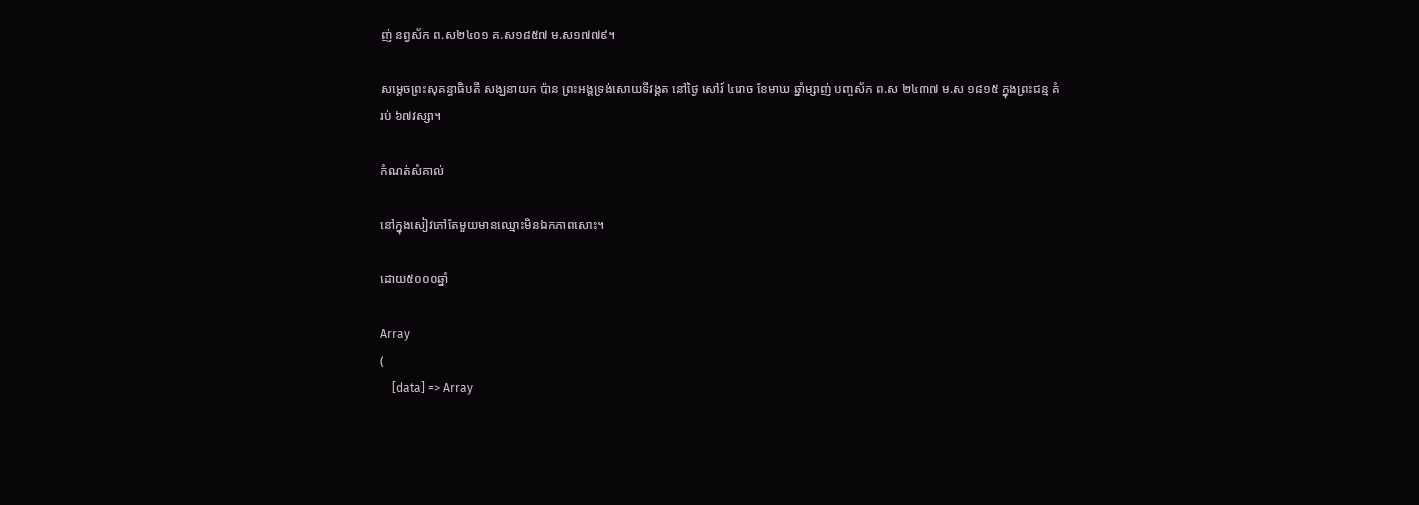ញ់ នព្វស័ក ព.ស២៤០១ គ.ស១៨៥៧ ម.ស១៧៧៩។

សម្ដេចព្រះសុគន្ធាធិបតី សង្ឃនាយក ប៉ាន ព្រះអង្គទ្រង់សោយទីវង្គត នៅថ្ងៃ សៅរ៍ ៤រោច ខែមាឃ ឆ្នាំម្សាញ់ បញ្ចស័ក ព.ស ២៤៣៧ ម.ស ១៨១៥ ក្នុងព្រះជន្ម គំរប់ ៦៧វស្សា។

កំណត់សំគាល់

នៅក្នុងសៀវភៅតែមួយមានឈ្មោះមិនឯកភាពសោះ។

ដោយ៥០០០ឆ្នាំ

Array
(
    [data] => Array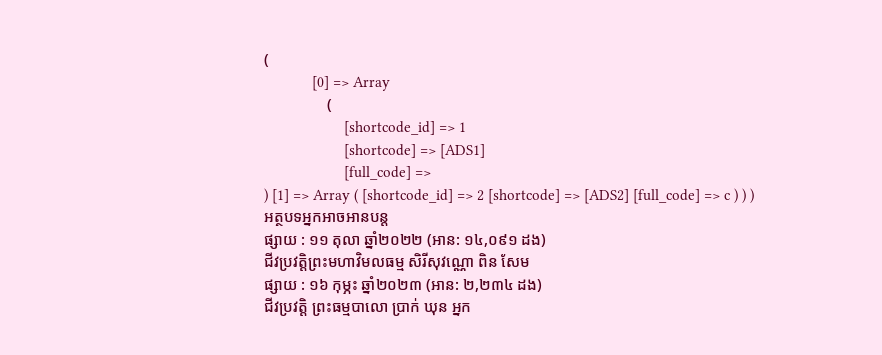(
            [0] => Array
                (
                    [shortcode_id] => 1
                    [shortcode] => [ADS1]
                    [full_code] =>
) [1] => Array ( [shortcode_id] => 2 [shortcode] => [ADS2] [full_code] => c ) ) )
អត្ថបទអ្នកអាចអានបន្ត
ផ្សាយ : ១១ តុលា ឆ្នាំ២០២២ (អាន: ១៤,០៩១ ដង)
ជីវប្រវត្តិព្រះមហាវិមលធម្ម សិរីសុវណ្ណោ ពិន សែម
ផ្សាយ : ១៦ កុម្ភះ ឆ្នាំ២០២៣ (អាន: ២,២៣៤ ដង)
ជីវប្រវត្តិ ព្រះធម្មបាលោ ប្រាក់ ឃុន អ្នក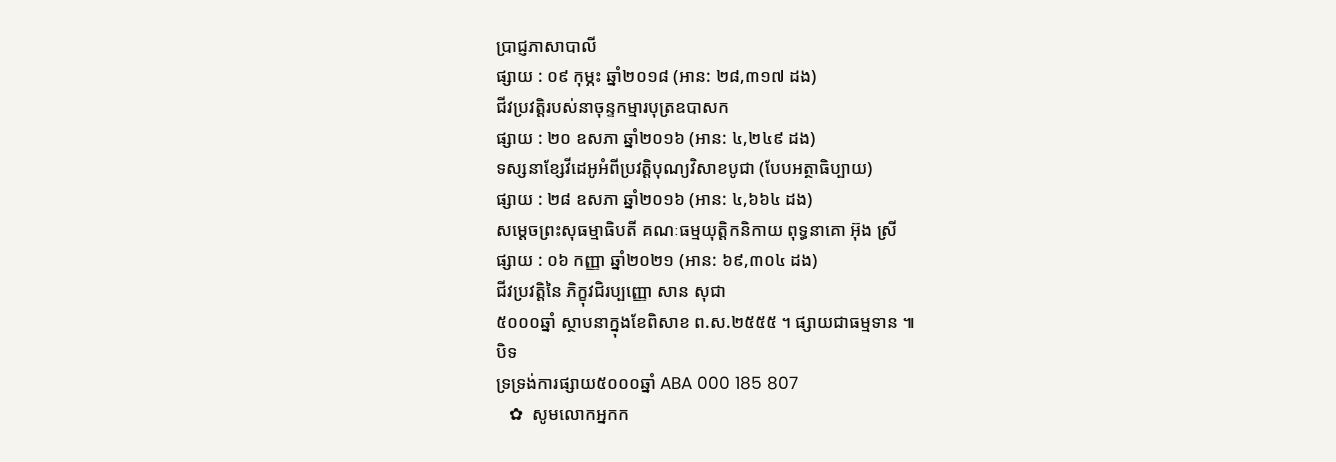ប្រាជ្ញភាសាបាលី
ផ្សាយ : ០៩ កុម្ភះ ឆ្នាំ២០១៨ (អាន: ២៨,៣១៧ ដង)
ជីវប្រវត្តិរបស់នាចុន្ទកម្មារបុត្រឧបាសក
ផ្សាយ : ២០ ឧសភា ឆ្នាំ២០១៦ (អាន: ៤,២៤៩ ដង)
ទស្សនាខ្សែវីដេអូអំពីប្រវត្តិបុណ្យវិសាខបូជា (បែបអត្ថាធិប្បាយ)
ផ្សាយ : ២៨ ឧសភា ឆ្នាំ២០១៦ (អាន: ៤,៦៦៤ ដង)
សម្ដេចព្រះសុធម្មាធិបតី គណៈធម្មយុត្តិកនិកាយ ពុទ្ធនាគោ អ៊ុង ស្រី
ផ្សាយ : ០៦ កញ្ញា ឆ្នាំ២០២១ (អាន: ៦៩,៣០៤ ដង)
ជីវប្រវត្តិនៃ ភិក្ខុវជិរប្បញ្ញោ សាន សុជា
៥០០០ឆ្នាំ ស្ថាបនាក្នុងខែពិសាខ ព.ស.២៥៥៥ ។ ផ្សាយជាធម្មទាន ៕
បិទ
ទ្រទ្រង់ការផ្សាយ៥០០០ឆ្នាំ ABA 000 185 807
   ✿  សូមលោកអ្នកក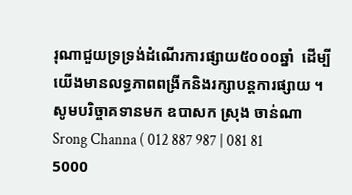រុណាជួយទ្រទ្រង់ដំណើរការផ្សាយ៥០០០ឆ្នាំ  ដើម្បីយើងមានលទ្ធភាពពង្រីកនិងរក្សាបន្តការផ្សាយ ។  សូមបរិច្ចាគទានមក ឧបាសក ស្រុង ចាន់ណា Srong Channa ( 012 887 987 | 081 81 5000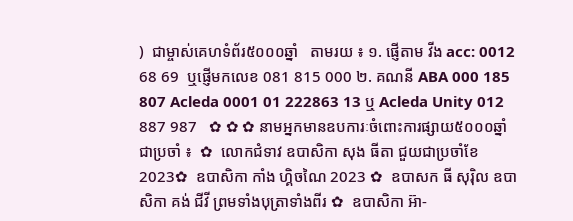)  ជាម្ចាស់គេហទំព័រ៥០០០ឆ្នាំ   តាមរយ ៖ ១. ផ្ញើតាម វីង acc: 0012 68 69  ឬផ្ញើមកលេខ 081 815 000 ២. គណនី ABA 000 185 807 Acleda 0001 01 222863 13 ឬ Acleda Unity 012 887 987   ✿ ✿ ✿ នាមអ្នកមានឧបការៈចំពោះការផ្សាយ៥០០០ឆ្នាំ ជាប្រចាំ ៖  ✿  លោកជំទាវ ឧបាសិកា សុង ធីតា ជួយជាប្រចាំខែ 2023✿  ឧបាសិកា កាំង ហ្គិចណៃ 2023 ✿  ឧបាសក ធី សុរ៉ិល ឧបាសិកា គង់ ជីវី ព្រមទាំងបុត្រាទាំងពីរ ✿  ឧបាសិកា អ៊ា-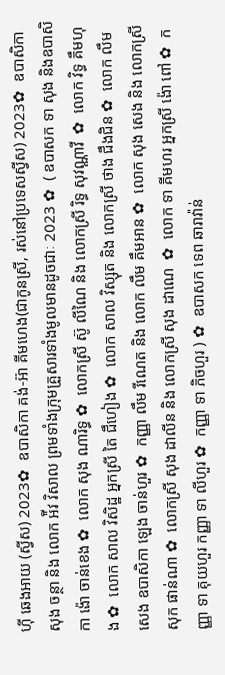ហុី ឆេងអាយ (ស្វីស) 2023✿  ឧបាសិកា គង់-អ៊ា គីមហេង(ជាកូនស្រី, រស់នៅប្រទេសស្វីស) 2023✿  ឧបាសិកា សុង ចន្ថា និង លោក អ៉ីវ វិសាល ព្រមទាំងក្រុមគ្រួសារទាំងមូលមានដូចជាៈ 2023 ✿  ( ឧបាសក ទា សុង និងឧបាសិកា ង៉ោ ចាន់ខេង ✿  លោក សុង ណារិទ្ធ ✿  លោកស្រី ស៊ូ លីណៃ និង លោកស្រី រិទ្ធ សុវណ្ណាវី  ✿  លោក វិទ្ធ គឹមហុង ✿  លោក សាល វិសិដ្ឋ អ្នកស្រី តៃ ជឹហៀង ✿  លោក សាល វិស្សុត និង លោកស្រី ថាង ជឹងជិន ✿  លោក លឹម សេង ឧបាសិកា ឡេង ចាន់ហួរ ✿  កញ្ញា លឹម រីណេត និង លោក លឹម គឹមអាន ✿  លោក សុង សេង និង លោកស្រី សុក ផាន់ណា ✿  លោកស្រី សុង ដាលីន និង លោកស្រី សុង ដាណេ  ✿  លោក ទា គីមហរ អ្នកស្រី ង៉ោ ពៅ ✿  កញ្ញា ទា គុយហួរ កញ្ញា ទា លីហួរ ✿  កញ្ញា ទា ភិចហួរ ) ✿  ឧបាសក ទេព ឆារាវ៉ាន់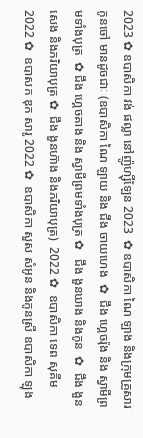2023 ✿ ឧបាសិកា វង់ ផល្លា នៅញ៉ូហ្ស៊ីឡែន 2023  ✿ ឧបាសិកា ណៃ ឡាង និងក្រុមគ្រួសារកូនចៅ មានដូចជាៈ (ឧបាសិកា ណៃ ឡាយ និង ជឹង ចាយហេង  ✿  ជឹង ហ្គេចរ៉ុង និង ស្វាមីព្រមទាំងបុត្រ  ✿ ជឹង ហ្គេចគាង និង ស្វាមីព្រមទាំងបុត្រ ✿   ជឹង ងួនឃាង និងកូន  ✿  ជឹង ងួនសេង និងភរិយាបុត្រ ✿  ជឹង ងួនហ៊ាង និងភរិយាបុត្រ)  2022 ✿  ឧបាសិកា ទេព សុគីម 2022 ✿  ឧបាសក ឌុក សារូ 2022 ✿  ឧបាសិកា សួស សំអូន និងកូនស្រី ឧបាសិកា ឡុង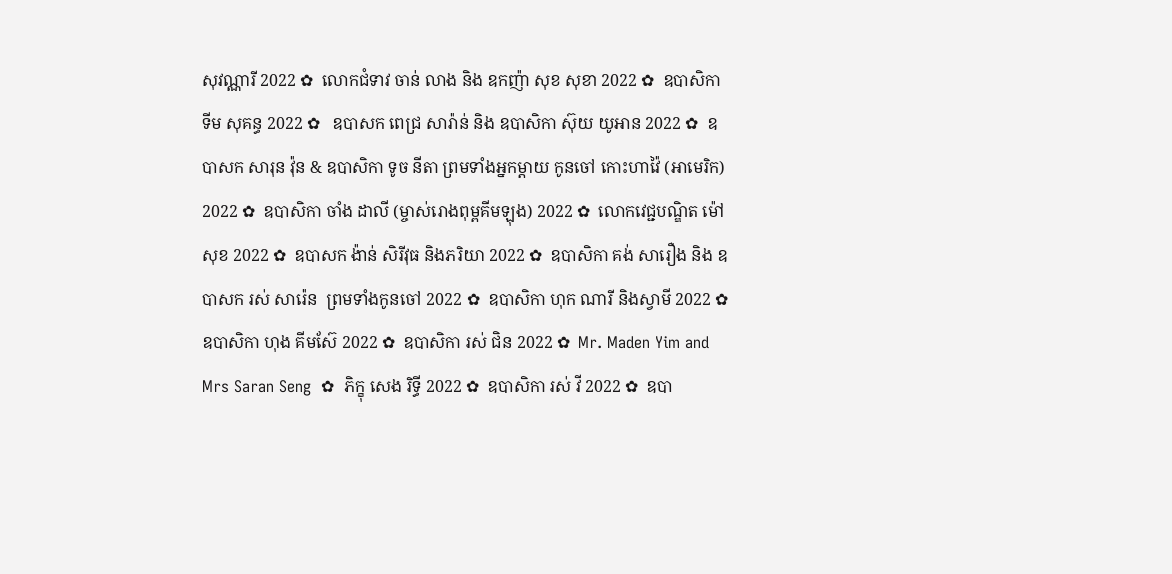សុវណ្ណារី 2022 ✿  លោកជំទាវ ចាន់ លាង និង ឧកញ៉ា សុខ សុខា 2022 ✿  ឧបាសិកា ទីម សុគន្ធ 2022 ✿   ឧបាសក ពេជ្រ សារ៉ាន់ និង ឧបាសិកា ស៊ុយ យូអាន 2022 ✿  ឧបាសក សារុន វ៉ុន & ឧបាសិកា ទូច នីតា ព្រមទាំងអ្នកម្តាយ កូនចៅ កោះហាវ៉ៃ (អាមេរិក) 2022 ✿  ឧបាសិកា ចាំង ដាលី (ម្ចាស់រោងពុម្ពគីមឡុង) 2022 ✿  លោកវេជ្ជបណ្ឌិត ម៉ៅ សុខ 2022 ✿  ឧបាសក ង៉ាន់ សិរីវុធ និងភរិយា 2022 ✿  ឧបាសិកា គង់ សារឿង និង ឧបាសក រស់ សារ៉េន  ព្រមទាំងកូនចៅ 2022 ✿  ឧបាសិកា ហុក ណារី និងស្វាមី 2022 ✿  ឧបាសិកា ហុង គីមស៊ែ 2022 ✿  ឧបាសិកា រស់ ជិន 2022 ✿  Mr. Maden Yim and Mrs Saran Seng  ✿  ភិក្ខុ សេង រិទ្ធី 2022 ✿  ឧបាសិកា រស់ វី 2022 ✿  ឧបា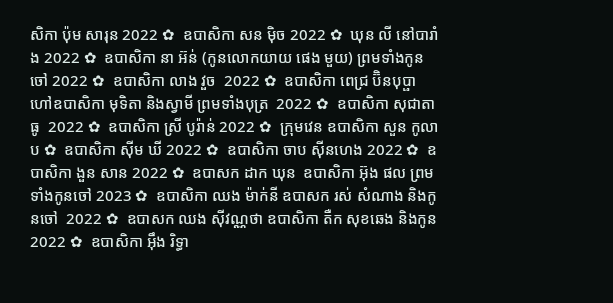សិកា ប៉ុម សារុន 2022 ✿  ឧបាសិកា សន ម៉ិច 2022 ✿  ឃុន លី នៅបារាំង 2022 ✿  ឧបាសិកា នា អ៊ន់ (កូនលោកយាយ ផេង មួយ) ព្រមទាំងកូនចៅ 2022 ✿  ឧបាសិកា លាង វួច  2022 ✿  ឧបាសិកា ពេជ្រ ប៊ិនបុប្ផា ហៅឧបាសិកា មុទិតា និងស្វាមី ព្រមទាំងបុត្រ  2022 ✿  ឧបាសិកា សុជាតា ធូ  2022 ✿  ឧបាសិកា ស្រី បូរ៉ាន់ 2022 ✿  ក្រុមវេន ឧបាសិកា សួន កូលាប ✿  ឧបាសិកា ស៊ីម ឃី 2022 ✿  ឧបាសិកា ចាប ស៊ីនហេង 2022 ✿  ឧបាសិកា ងួន សាន 2022 ✿  ឧបាសក ដាក ឃុន  ឧបាសិកា អ៊ុង ផល ព្រមទាំងកូនចៅ 2023 ✿  ឧបាសិកា ឈង ម៉ាក់នី ឧបាសក រស់ សំណាង និងកូនចៅ  2022 ✿  ឧបាសក ឈង សុីវណ្ណថា ឧបាសិកា តឺក សុខឆេង និងកូន 2022 ✿  ឧបាសិកា អុឹង រិទ្ធា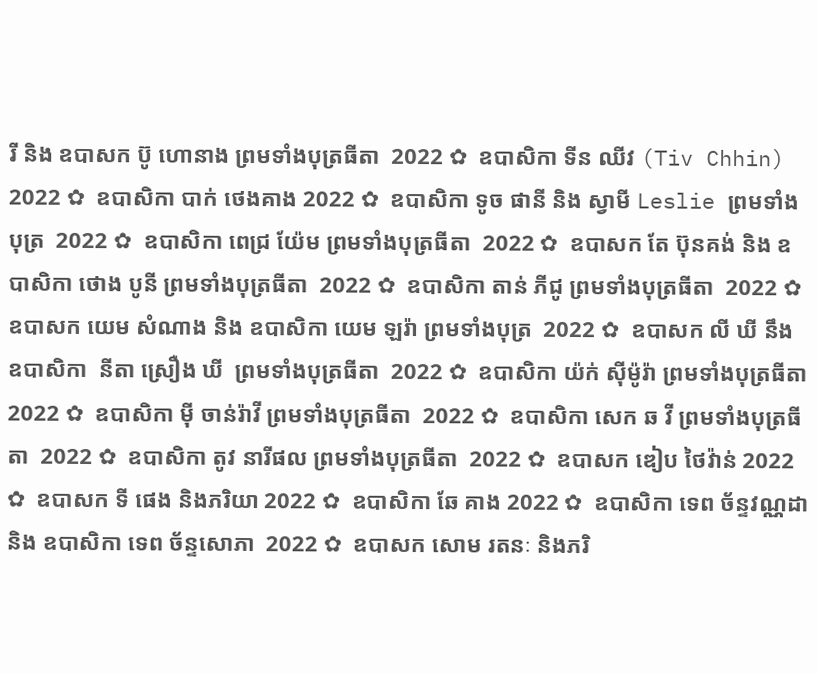រី និង ឧបាសក ប៊ូ ហោនាង ព្រមទាំងបុត្រធីតា  2022 ✿  ឧបាសិកា ទីន ឈីវ (Tiv Chhin)  2022 ✿  ឧបាសិកា បាក់ ថេងគាង 2022 ✿  ឧបាសិកា ទូច ផានី និង ស្វាមី Leslie ព្រមទាំងបុត្រ  2022 ✿  ឧបាសិកា ពេជ្រ យ៉ែម ព្រមទាំងបុត្រធីតា  2022 ✿  ឧបាសក តែ ប៊ុនគង់ និង ឧបាសិកា ថោង បូនី ព្រមទាំងបុត្រធីតា  2022 ✿  ឧបាសិកា តាន់ ភីជូ ព្រមទាំងបុត្រធីតា  2022 ✿  ឧបាសក យេម សំណាង និង ឧបាសិកា យេម ឡរ៉ា ព្រមទាំងបុត្រ  2022 ✿  ឧបាសក លី ឃី នឹង ឧបាសិកា  នីតា ស្រឿង ឃី  ព្រមទាំងបុត្រធីតា  2022 ✿  ឧបាសិកា យ៉ក់ សុីម៉ូរ៉ា ព្រមទាំងបុត្រធីតា  2022 ✿  ឧបាសិកា មុី ចាន់រ៉ាវី ព្រមទាំងបុត្រធីតា  2022 ✿  ឧបាសិកា សេក ឆ វី ព្រមទាំងបុត្រធីតា  2022 ✿  ឧបាសិកា តូវ នារីផល ព្រមទាំងបុត្រធីតា  2022 ✿  ឧបាសក ឌៀប ថៃវ៉ាន់ 2022 ✿  ឧបាសក ទី ផេង និងភរិយា 2022 ✿  ឧបាសិកា ឆែ គាង 2022 ✿  ឧបាសិកា ទេព ច័ន្ទវណ្ណដា និង ឧបាសិកា ទេព ច័ន្ទសោភា  2022 ✿  ឧបាសក សោម រតនៈ និងភរិ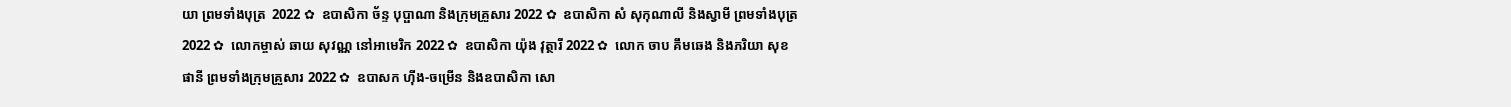យា ព្រមទាំងបុត្រ  2022 ✿  ឧបាសិកា ច័ន្ទ បុប្ផាណា និងក្រុមគ្រួសារ 2022 ✿  ឧបាសិកា សំ សុកុណាលី និងស្វាមី ព្រមទាំងបុត្រ  2022 ✿  លោកម្ចាស់ ឆាយ សុវណ្ណ នៅអាមេរិក 2022 ✿  ឧបាសិកា យ៉ុង វុត្ថារី 2022 ✿  លោក ចាប គឹមឆេង និងភរិយា សុខ ផានី ព្រមទាំងក្រុមគ្រួសារ 2022 ✿  ឧបាសក ហ៊ីង-ចម្រើន និងឧបាសិកា សោ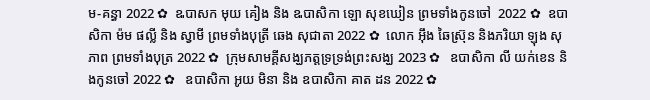ម-គន្ធា 2022 ✿  ឩបាសក មុយ គៀង និង ឩបាសិកា ឡោ សុខឃៀន ព្រមទាំងកូនចៅ  2022 ✿  ឧបាសិកា ម៉ម ផល្លី និង ស្វាមី ព្រមទាំងបុត្រី ឆេង សុជាតា 2022 ✿  លោក អ៊ឹង ឆៃស្រ៊ុន និងភរិយា ឡុង សុភាព ព្រមទាំងបុត្រ 2022 ✿  ក្រុមសាមគ្គីសង្ឃភត្តទ្រទ្រង់ព្រះសង្ឃ 2023 ✿   ឧបាសិកា លី យក់ខេន និងកូនចៅ 2022 ✿   ឧបាសិកា អូយ មិនា និង ឧបាសិកា គាត ដន 2022 ✿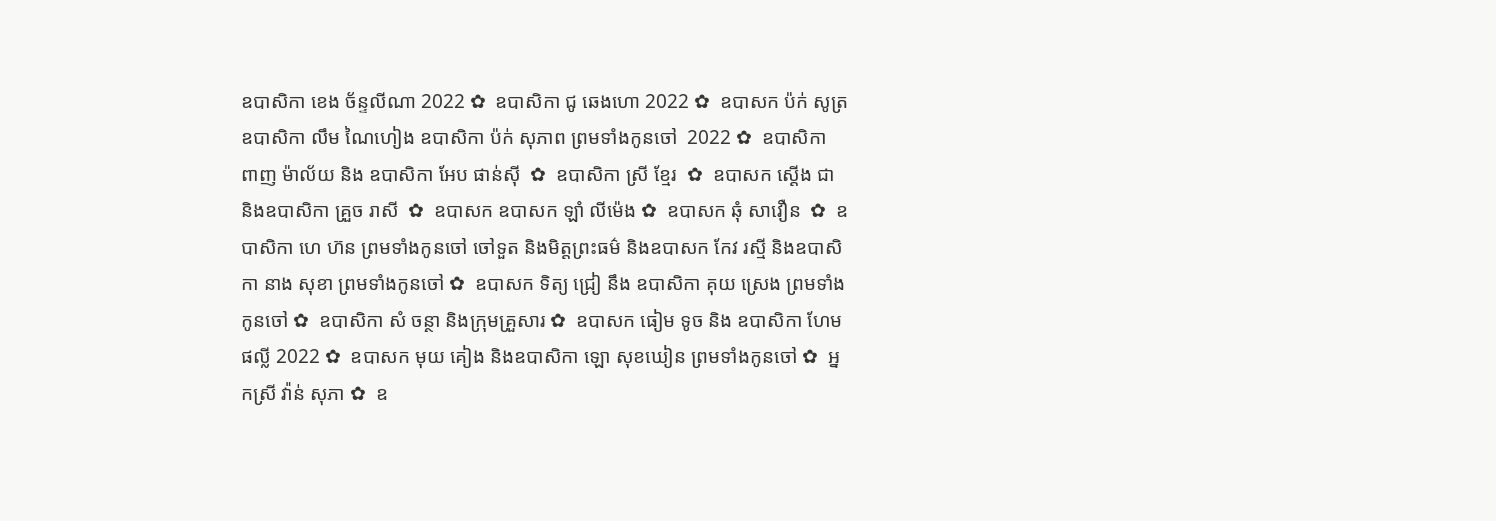ឧបាសិកា ខេង ច័ន្ទលីណា 2022 ✿  ឧបាសិកា ជូ ឆេងហោ 2022 ✿  ឧបាសក ប៉ក់ សូត្រ ឧបាសិកា លឹម ណៃហៀង ឧបាសិកា ប៉ក់ សុភាព ព្រមទាំងកូនចៅ  2022 ✿  ឧបាសិកា ពាញ ម៉ាល័យ និង ឧបាសិកា អែប ផាន់ស៊ី  ✿  ឧបាសិកា ស្រី ខ្មែរ  ✿  ឧបាសក ស្តើង ជា និងឧបាសិកា គ្រួច រាសី  ✿  ឧបាសក ឧបាសក ឡាំ លីម៉េង ✿  ឧបាសក ឆុំ សាវឿន  ✿  ឧបាសិកា ហេ ហ៊ន ព្រមទាំងកូនចៅ ចៅទួត និងមិត្តព្រះធម៌ និងឧបាសក កែវ រស្មី និងឧបាសិកា នាង សុខា ព្រមទាំងកូនចៅ ✿  ឧបាសក ទិត្យ ជ្រៀ នឹង ឧបាសិកា គុយ ស្រេង ព្រមទាំងកូនចៅ ✿  ឧបាសិកា សំ ចន្ថា និងក្រុមគ្រួសារ ✿  ឧបាសក ធៀម ទូច និង ឧបាសិកា ហែម ផល្លី 2022 ✿  ឧបាសក មុយ គៀង និងឧបាសិកា ឡោ សុខឃៀន ព្រមទាំងកូនចៅ ✿  អ្នកស្រី វ៉ាន់ សុភា ✿  ឧ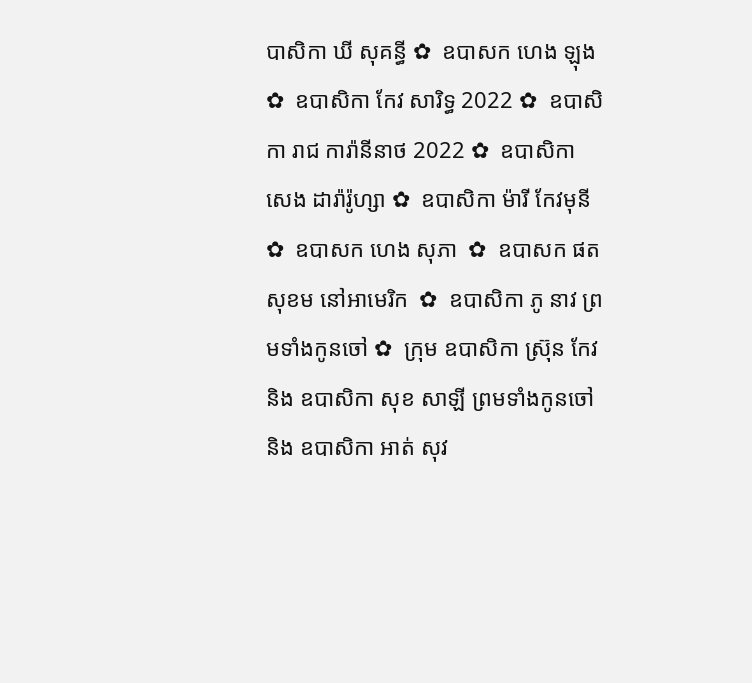បាសិកា ឃី សុគន្ធី ✿  ឧបាសក ហេង ឡុង  ✿  ឧបាសិកា កែវ សារិទ្ធ 2022 ✿  ឧបាសិកា រាជ ការ៉ានីនាថ 2022 ✿  ឧបាសិកា សេង ដារ៉ារ៉ូហ្សា ✿  ឧបាសិកា ម៉ារី កែវមុនី ✿  ឧបាសក ហេង សុភា  ✿  ឧបាសក ផត សុខម នៅអាមេរិក  ✿  ឧបាសិកា ភូ នាវ ព្រមទាំងកូនចៅ ✿  ក្រុម ឧបាសិកា ស្រ៊ុន កែវ  និង ឧបាសិកា សុខ សាឡី ព្រមទាំងកូនចៅ និង ឧបាសិកា អាត់ សុវ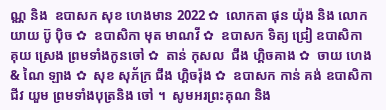ណ្ណ និង  ឧបាសក សុខ ហេងមាន 2022 ✿  លោកតា ផុន យ៉ុង និង លោកយាយ ប៊ូ ប៉ិច ✿  ឧបាសិកា មុត មាណវី ✿  ឧបាសក ទិត្យ ជ្រៀ ឧបាសិកា គុយ ស្រេង ព្រមទាំងកូនចៅ ✿  តាន់ កុសល  ជឹង ហ្គិចគាង ✿  ចាយ ហេង & ណៃ ឡាង ✿  សុខ សុភ័ក្រ ជឹង ហ្គិចរ៉ុង ✿  ឧបាសក កាន់ គង់ ឧបាសិកា ជីវ យួម ព្រមទាំងបុត្រនិង ចៅ ។  សូមអរព្រះគុណ និង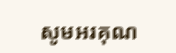សូមអរគុណ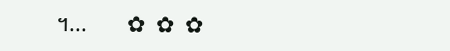។...       ✿  ✿  ✿